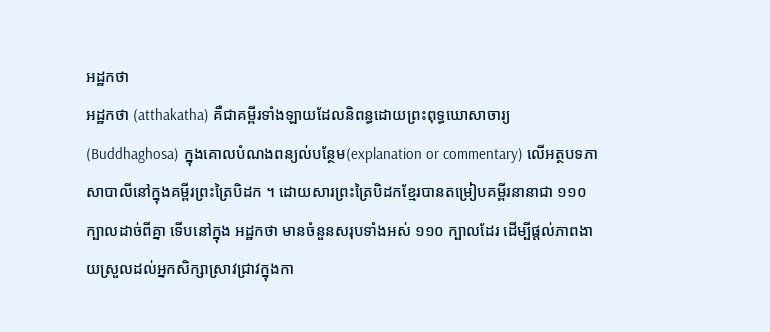អដ្ឋកថា
អដ្ឋកថា (atthakatha) គឺជាគម្ពីរទាំងឡាយដែលនិពន្ធដោយព្រះពុទ្ធឃោសាចារ្យ (Buddhaghosa) ក្នុងគោលបំណងពន្យល់បន្ថែម(explanation or commentary) លើអត្ថបទភាសាបាលីនៅក្នុងគម្ពីរព្រះត្រៃបិដក ។ ដោយសារព្រះត្រៃបិដកខ្មែរបានតម្រៀបគម្ពីរនានាជា ១១០ ក្បាលដាច់ពីគ្នា ទើបនៅក្នុង អដ្ឋកថា មានចំនួនសរុបទាំងអស់ ១១០ ក្បាលដែរ ដើម្បីផ្តល់ភាពងាយស្រួលដល់អ្នកសិក្សាស្រាវជ្រាវក្នុងកា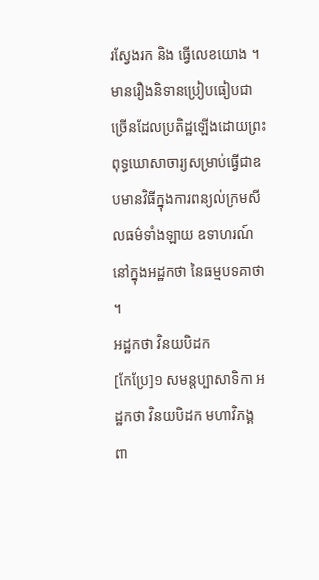រស្វែងរក និង ធ្វើលេខយោង ។ មានរឿងនិទានប្រៀបធៀបជាច្រើនដែលប្រតិដ្ឋឡើងដោយព្រះពុទ្ធឃោសាចារ្យសម្រាប់ធ្វើជាឧបមានវិធីក្នុងការពន្យល់ក្រមសីលធម៌ទាំងឡាយ ឧទាហរណ៍ នៅក្នុងអដ្ឋកថា នៃធម្មបទគាថា ។
អដ្ឋកថា វិនយបិដក
[កែប្រែ]១ សមន្តប្បាសាទិកា អដ្ឋកថា វិនយបិដក មហាវិភង្គ ពា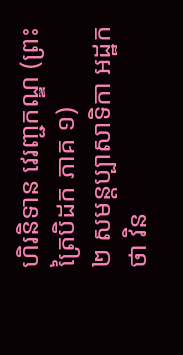ហិរនិទាន វេរញ្ជកណ្ឌ (ព្រះត្រៃបិដក ភាគ ១)
២ សមន្តប្បាសាទិកា អដ្ឋកថា វិន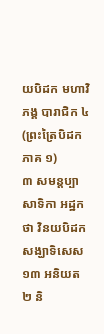យបិដក មហាវិភង្គ បារាជិក ៤ (ព្រះត្រៃបិដក ភាគ ១)
៣ សមន្តប្បាសាទិកា អដ្ឋកថា វិនយបិដក សង្ឃាទិសេស ១៣ អនិយត ២ និ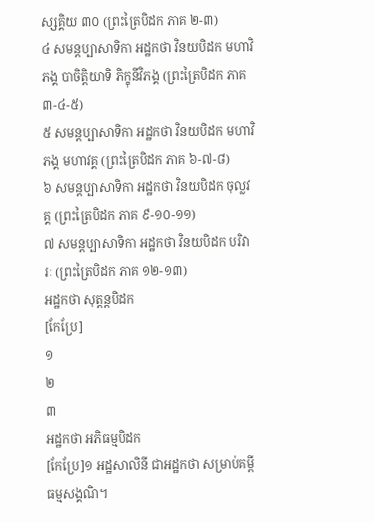ស្សគ្គិយ ៣០ (ព្រះត្រៃបិដក ភាគ ២-៣)
៤ សមន្តប្បាសាទិកា អដ្ឋកថា វិនយបិដក មហាវិភង្គ បាចិត្តិយាទិ ភិក្ខុនីវិភង្គ (ព្រះត្រៃបិដក ភាគ ៣-៤-៥)
៥ សមន្តប្បាសាទិកា អដ្ឋកថា វិនយបិដក មហាវិភង្គ មហាវគ្គ (ព្រះត្រៃបិដក ភាគ ៦-៧-៨)
៦ សមន្តប្បាសាទិកា អដ្ឋកថា វិនយបិដក ចុល្លវគ្គ (ព្រះត្រៃបិដក ភាគ ៩-១០-១១)
៧ សមន្តប្បាសាទិកា អដ្ឋកថា វិនយបិដក បរិវារៈ (ព្រះត្រៃបិដក ភាគ ១២-១៣)
អដ្ឋកថា សុត្តន្តបិដក
[កែប្រែ]
១
២
៣
អដ្ឋកថា អភិធម្មបិដក
[កែប្រែ]១ អដ្ឋសាលិនី ជាអដ្ឋកថា សម្រាប់គម្ពី ធម្មសង្គណិ។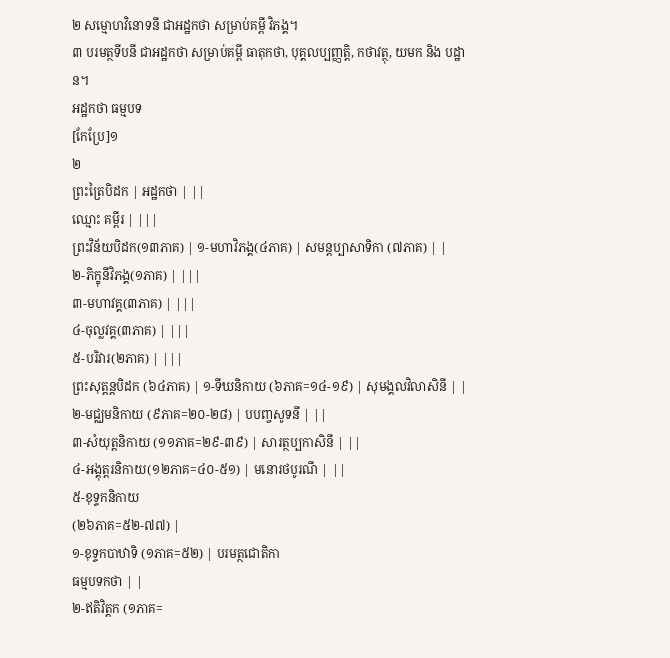២ សម្មោហវិនោទនី ជាអដ្ឋកថា សម្រាប់គម្ពី វិភង្គ។
៣ បរមត្ថទីបនី ជាអដ្ឋកថា សម្រាប់គម្ពី ធាតុកថា, បុគ្គលប្បញ្ញត្តិ, កថាវត្ថុ, យមក និង បដ្ឋាន។
អដ្ឋកថា ធម្មបទ
[កែប្រែ]១
២
ព្រះត្រៃបិដក | អដ្ឋកថា | ||
ឈ្មោះ គម្ពីរ | |||
ព្រះវិន័យបិដក(១៣ភាគ) | ១-មហាវិភង្គ(៤ភាគ) | សមន្តប្បាសាទិកា (៧ភាគ) | |
២-ភិក្ខុនីវិភង្គ(១ភាគ) | |||
៣-មហាវគ្គ(៣ភាគ) | |||
៤-ចុល្លវគ្គ(៣ភាគ) | |||
៥-បរិវារ(២ភាគ) | |||
ព្រះសុត្តន្តបិដក (៦៤ភាគ) | ១-ទីឃនិកាយ (៦ភាគ=១៤-១៩) | សុមង្គលវិលាសិនី | |
២-មជ្ឈមនិកាយ (៩ភាគ=២០-២៨) | បបញ្ចសូទនី | ||
៣-សំយុត្តនិកាយ (១១ភាគ=២៩-៣៩) | សារត្ថប្បកាសិនី | ||
៤-អង្គុត្តរនិកាយ(១២ភាគ=៤០-៥១) | មនោរថបូរណី | ||
៥-ខុទ្ទកនិកាយ
(២៦ភាគ=៥២-៧៧) |
១-ខុទ្ទកបាឋាទិ (១ភាគ=៥២) | បរមត្ថជោតិកា
ធម្មបទកថា | |
២-ឥតិវិត្តក (១ភាគ=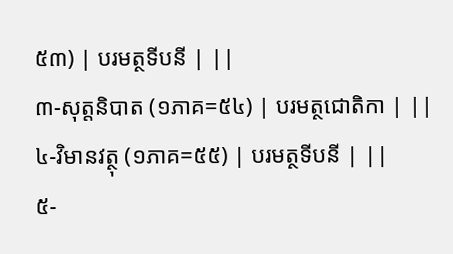៥៣) | បរមត្ថទីបនី | ||
៣-សុត្តនិបាត (១ភាគ=៥៤) | បរមត្ថជោតិកា | ||
៤-វិមានវត្ថុ (១ភាគ=៥៥) | បរមត្ថទីបនី | ||
៥-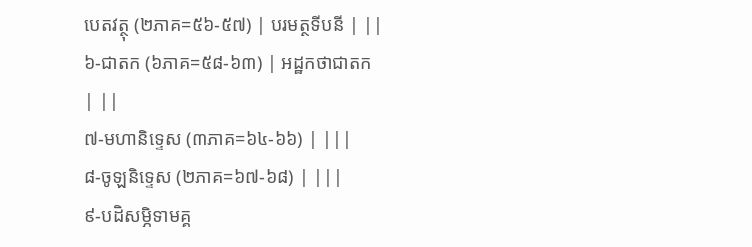បេតវត្ថុ (២ភាគ=៥៦-៥៧) | បរមត្ថទីបនី | ||
៦-ជាតក (៦ភាគ=៥៨-៦៣) | អដ្ឋកថាជាតក | ||
៧-មហានិទ្ទេស (៣ភាគ=៦៤-៦៦) | |||
៨-ចូឡនិទ្ទេស (២ភាគ=៦៧-៦៨) | |||
៩-បដិសម្ភិទាមគ្គ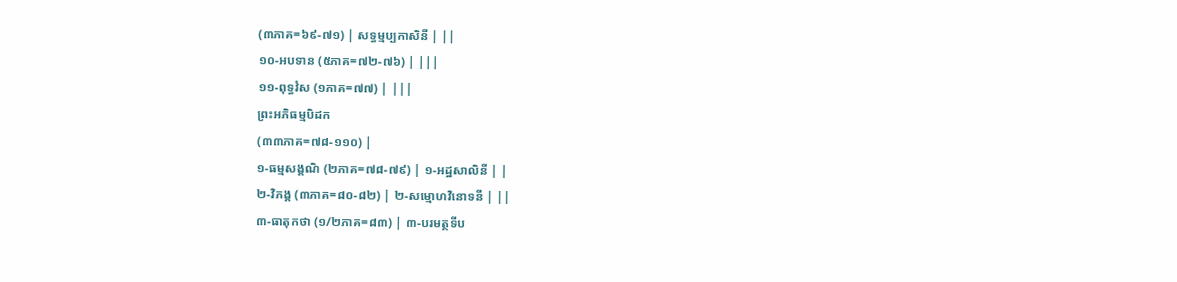(៣ភាគ=៦៩-៧១) | សទ្ធម្មប្បកាសិនី | ||
១០-អបទាន (៥ភាគ=៧២-៧៦) | |||
១១-ពុទ្ធវំស (១ភាគ=៧៧) | |||
ព្រះអភិធម្មបិដក
(៣៣ភាគ=៧៨-១១០) |
១-ធម្មសង្គណិ (២ភាគ=៧៨-៧៩) | ១-អដ្ឋសាលិនី | |
២-វិភង្គ (៣ភាគ=៨០-៨២) | ២-សម្មោហវិនោទនី | ||
៣-ធាតុកថា (១/២ភាគ=៨៣) | ៣-បរមត្ថទីប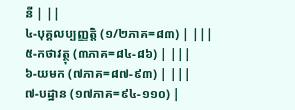នី | ||
៤-បុគ្គលប្បញ្ញត្តិ (១/២ភាគ=៨៣) | |||
៥-កថាវត្ថុ (៣ភាគ=៨៤-៨៦) | |||
៦-យមក (៧ភាគ=៨៧-៩៣) | |||
៧-បដ្ឋាន (១៧ភាគ=៩៤-១១០) |